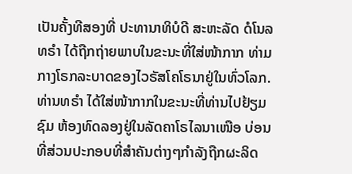ເປັນຄັ້ງທີສອງທີ່ ປະທານາທິບໍດີ ສະຫະລັດ ດໍໂນລ ທຣຳ ໄດ້ຖືກຖ່າຍພາບໃນຂະນະທີ່ໃສ່ໜ້າກາກ ທ່າມກາງໂຣກລະບາດຂອງໄວຣັສໂຄໂຣນາຢູ່ໃນທົ່ວໂລກ.
ທ່ານທຣຳ ໄດ້ໃສ່ໜ້າກາກໃນຂະນະທີ່ທ່ານໄປຢ້ຽມຊົມ ຫ້ອງທົດລອງຢູ່ໃນລັດຄາໂຣໄລນາເໜືອ ບ່ອນທີ່ສ່ວນປະກອບທີ່ສຳຄັນຕ່າງໆກຳລັງຖືກຜະລິດ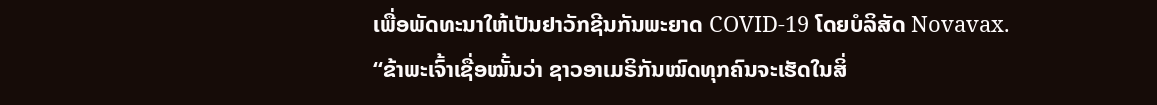ເພື່ອພັດທະນາໃຫ້ເປັນຢາວັກຊີນກັນພະຍາດ COVID-19 ໂດຍບໍລິສັດ Novavax.
“ຂ້າພະເຈົ້າເຊື່ອໝັ້ນວ່າ ຊາວອາເມຣິກັນໝົດທຸກຄົນຈະເຮັດໃນສິ່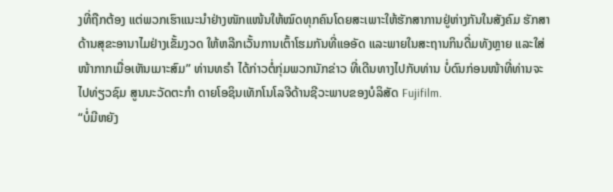ງທີ່ຖືກຕ້ອງ ແຕ່ພວກເຮົາແນະນຳຢ່າງໜັກແໜ້ນໃຫ້ໝົດທຸກຄົນໂດຍສະເພາະໃຫ້ຮັກສາການຢູ່ຫ່າງກັນໃນສັງຄົມ ຮັກສາດ້ານສຸຂະອານາໄມຢ່າງເຂັ້ມງວດ ໃຫ້ຫລີກເວັ້ນການເຕົ້າໂຮມກັນທີ່ແອອັດ ແລະພາຍໃນສະຖານກິນດື່ມທັງຫຼາຍ ແລະໃສ່ໜ້າກາກເມື່ອເຫັນເມາະສົມ” ທ່ານທຣຳ ໄດ້ກ່າວຕໍ່ກຸ່ມພວກນັກຂ່າວ ທີ່ເດີນທາງໄປກັບທ່ານ ບໍ່ດົນກ່ອນໜ້າທີ່ທ່ານຈະໄປທ່ຽວຊົມ ສູນນະວັດຕະກຳ ດາຍໂອຊິນເທັກໂນໂລຈີດ້ານຊີວະພາບຂອງບໍລິສັດ Fujifilm.
“ບໍ່ມີຫຍັງ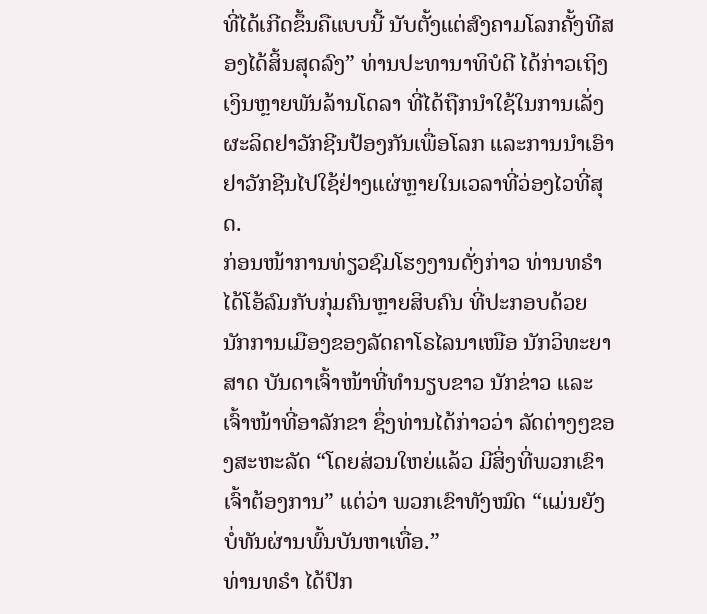ທີ່ໄດ້ເກີດຂຶ້ນຄືແບບນີ້ ນັບຕັ້ງແຕ່ສົງຄາມໂລກຄັ້ງທີສອງໄດ້ສິ້ນສຸດລົງ” ທ່ານປະທານາທິບໍດີ ໄດ້ກ່າວເຖິງເງິນຫຼາຍພັນລ້ານໂດລາ ທີ່ໄດ້ຖືກນຳໃຊ້ໃນການເລັ່ງຜະລິດຢາວັກຊີນປ້ອງກັນເພື່ອໂລກ ແລະການນຳເອົາຢາວັກຊີນໄປໃຊ້ຢ່າງແຜ່ຫຼາຍໃນເວລາທີ່ວ່ອງໄວທີ່ສຸດ.
ກ່ອນໜ້າການທ່ຽວຊົມໂຮງງານດັ່ງກ່າວ ທ່ານທຣຳ ໄດ້ໂອ້ລົມກັບກຸ່ມຄົນຫຼາຍສິບຄົນ ທີ່ປະກອບດ້ວຍ ນັກການເມືອງຂອງລັດຄາໂຣໄລນາເໜືອ ນັກວິທະຍາສາດ ບັນດາເຈົ້າໜ້າທີ່ທຳນຽບຂາວ ນັກຂ່າວ ແລະເຈົ້າໜ້າທີ່ອາລັກຂາ ຊຶ່ງທ່ານໄດ້ກ່າວວ່າ ລັດຕ່າງໆຂອງສະຫະລັດ “ໂດຍສ່ວນໃຫຍ່ແລ້ວ ມີສິ່ງທີ່ພວກເຂົາເຈົ້າຕ້ອງການ” ແຕ່ວ່າ ພວກເຂົາທັງໝົດ “ແມ່ນຍັງບໍ່ທັນຜ່ານພົ້ນບັນຫາເທື່ອ.”
ທ່ານທຣຳ ໄດ້ປົກ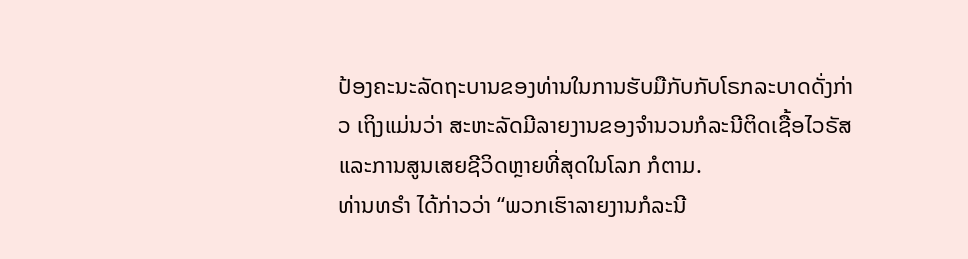ປ້ອງຄະນະລັດຖະບານຂອງທ່ານໃນການຮັບມືກັບກັບໂຣກລະບາດດັ່ງກ່າວ ເຖິງແມ່ນວ່າ ສະຫະລັດມີລາຍງານຂອງຈຳນວນກໍລະນີຕິດເຊື້ອໄວຣັສແລະການສູນເສຍຊີວິດຫຼາຍທີ່ສຸດໃນໂລກ ກໍຕາມ.
ທ່ານທຣຳ ໄດ້ກ່າວວ່າ “ພວກເຮົາລາຍງານກໍລະນີ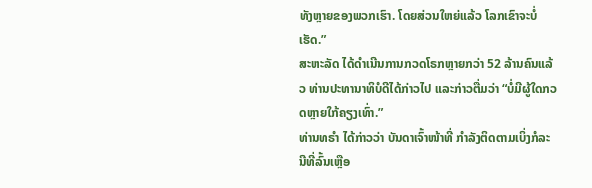ທັງຫຼາຍຂອງພວກເຮົາ. ໂດຍສ່ວນໃຫຍ່ແລ້ວ ໂລກເຂົາຈະບໍ່ເຮັດ.”
ສະຫະລັດ ໄດ້ດຳເນີນການກວດໂຣກຫຼາຍກວ່າ 52 ລ້ານຄົນແລ້ວ ທ່ານປະທານາທິບໍດີໄດ້ກ່າວໄປ ແລະກ່າວຕື່ມວ່າ “ບໍ່ມີຜູ້ໃດກວດຫຼາຍໃກ້ຄຽງເທົ່າ.”
ທ່ານທຣຳ ໄດ້ກ່າວວ່າ ບັນດາເຈົ້າໜ້າທີ່ ກຳລັງຕິດຕາມເບິ່ງກໍລະນີທີ່ລົ້ນເຫຼືອ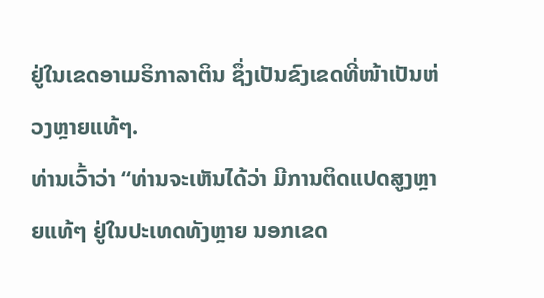ຢູ່ໃນເຂດອາເມຣິກາລາຕິນ ຊຶ່ງເປັນຂົງເຂດທີ່ໜ້າເປັນຫ່ວງຫຼາຍແທ້ໆ.
ທ່ານເວົ້າວ່າ “ທ່ານຈະເຫັນໄດ້ວ່າ ມີການຕິດແປດສູງຫຼາຍແທ້ໆ ຢູ່ໃນປະເທດທັງຫຼາຍ ນອກເຂດ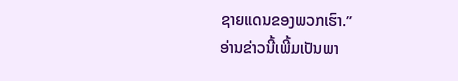ຊາຍແດນຂອງພວກເຮົາ.”
ອ່ານຂ່າວນີ້ເພີ້ມເປັນພາ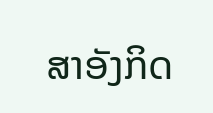ສາອັງກິດ